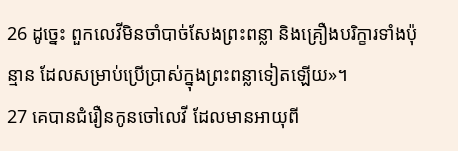26 ដូច្នេះ ពួកលេវីមិនចាំបាច់សែងព្រះពន្លា និងគ្រឿងបរិក្ខារទាំងប៉ុន្មាន ដែលសម្រាប់ប្រើប្រាស់ក្នុងព្រះពន្លាទៀតឡើយ»។
27 គេបានជំរឿនកូនចៅលេវី ដែលមានអាយុពី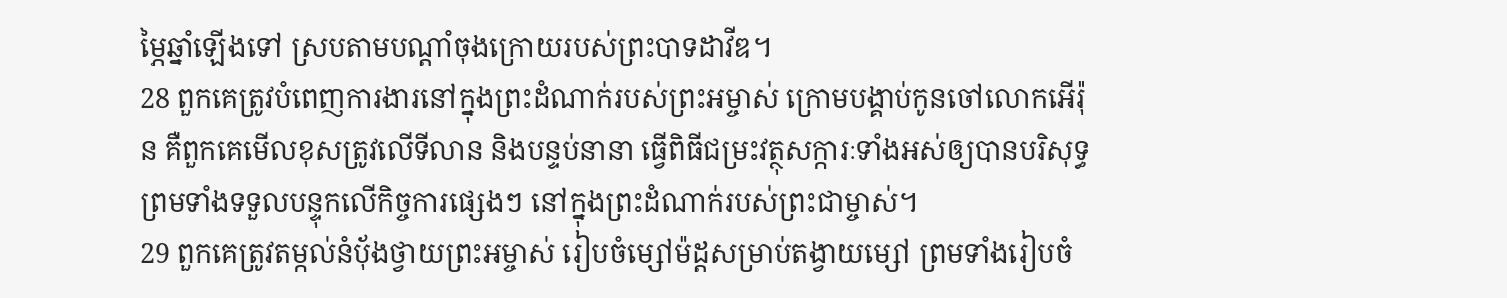ម្ភៃឆ្នាំឡើងទៅ ស្របតាមបណ្ដាំចុងក្រោយរបស់ព្រះបាទដាវីឌ។
28 ពួកគេត្រូវបំពេញការងារនៅក្នុងព្រះដំណាក់របស់ព្រះអម្ចាស់ ក្រោមបង្គាប់កូនចៅលោកអើរ៉ុន គឺពួកគេមើលខុសត្រូវលើទីលាន និងបន្ទប់នានា ធ្វើពិធីជម្រះវត្ថុសក្ការៈទាំងអស់ឲ្យបានបរិសុទ្ធ ព្រមទាំងទទួលបន្ទុកលើកិច្ចការផ្សេងៗ នៅក្នុងព្រះដំណាក់របស់ព្រះជាម្ចាស់។
29 ពួកគេត្រូវតម្កល់នំបុ័ងថ្វាយព្រះអម្ចាស់ រៀបចំម្សៅម៉ដ្ដសម្រាប់តង្វាយម្សៅ ព្រមទាំងរៀបចំ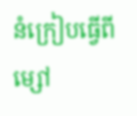នំក្រៀបធ្វើពីម្សៅ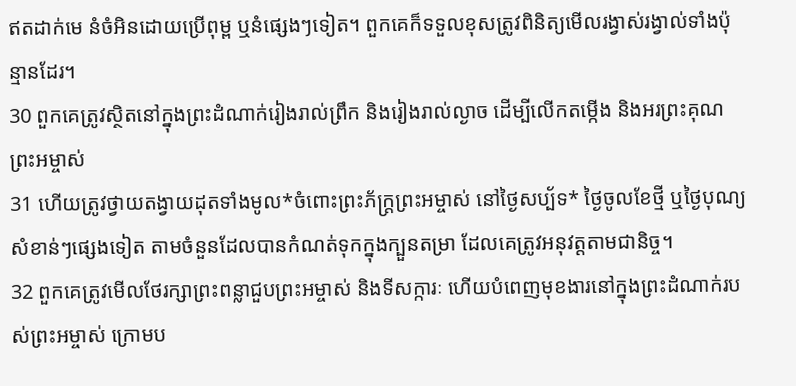ឥតដាក់មេ នំចំអិនដោយប្រើពុម្ព ឬនំផ្សេងៗទៀត។ ពួកគេក៏ទទួលខុសត្រូវពិនិត្យមើលរង្វាស់រង្វាល់ទាំងប៉ុន្មានដែរ។
30 ពួកគេត្រូវស្ថិតនៅក្នុងព្រះដំណាក់រៀងរាល់ព្រឹក និងរៀងរាល់ល្ងាច ដើម្បីលើកតម្កើង និងអរព្រះគុណព្រះអម្ចាស់
31 ហើយត្រូវថ្វាយតង្វាយដុតទាំងមូល*ចំពោះព្រះភ័ក្ត្រព្រះអម្ចាស់ នៅថ្ងៃសប្ប័ទ* ថ្ងៃចូលខែថ្មី ឬថ្ងៃបុណ្យសំខាន់ៗផ្សេងទៀត តាមចំនួនដែលបានកំណត់ទុកក្នុងក្បួនតម្រា ដែលគេត្រូវអនុវត្តតាមជានិច្ច។
32 ពួកគេត្រូវមើលថែរក្សាព្រះពន្លាជួបព្រះអម្ចាស់ និងទីសក្ការៈ ហើយបំពេញមុខងារនៅក្នុងព្រះដំណាក់របស់ព្រះអម្ចាស់ ក្រោមប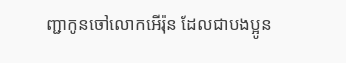ញ្ជាកូនចៅលោកអើរ៉ុន ដែលជាបងប្អូន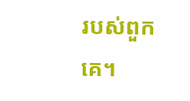របស់ពួកគេ។